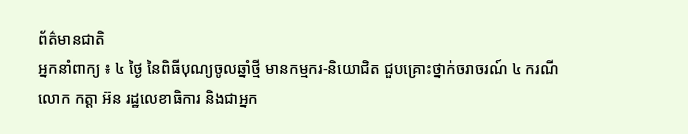ព័ត៌មានជាតិ
អ្នកនាំពាក្យ ៖ ៤ ថ្ងៃ នៃពិធីបុណ្យចូលឆ្នាំថ្មី មានកម្មករ-និយោជិត ជួបគ្រោះថ្នាក់ចរាចរណ៍ ៤ ករណី
លោក កត្តា អ៊ន រដ្ឋលេខាធិការ និងជាអ្នក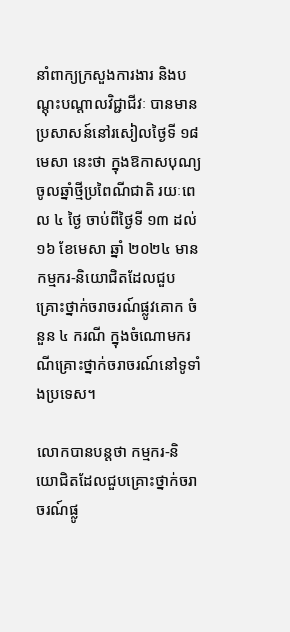នាំពាក្យក្រសួងការងារ និងបណ្ដុះបណ្ដាលវិជ្ជាជីវៈ បានមានប្រសាសន៍នៅរសៀលថ្ងៃទី ១៨ មេសា នេះថា ក្នុងឱកាសបុណ្យចូលឆ្នាំថ្មីប្រពៃណីជាតិ រយៈពេល ៤ ថ្ងៃ ចាប់ពីថ្ងៃទី ១៣ ដល់ ១៦ ខែមេសា ឆ្នាំ ២០២៤ មានកម្មករ-និយោជិតដែលជួបគ្រោះថ្នាក់ចរាចរណ៍ផ្លូវគោក ចំនួន ៤ ករណី ក្នុងចំណោមករណីគ្រោះថ្នាក់ចរាចរណ៍នៅទូទាំងប្រទេស។

លោកបានបន្តថា កម្មករ-និយោជិតដែលជួបគ្រោះថ្នាក់ចរាចរណ៍ផ្លូ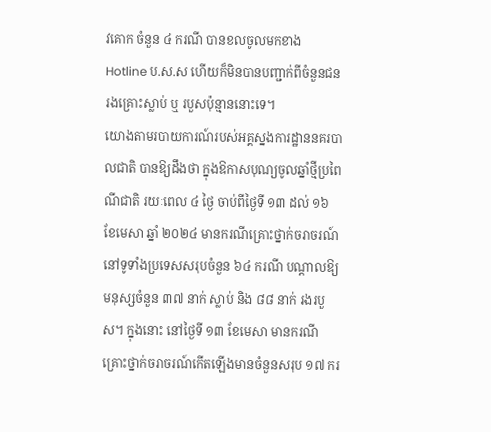វគោក ចំនួន ៤ ករណី បានខលចូលមកខាង Hotline ប.ស.ស ហើយក៏មិនបានបញ្ជាក់ពីចំនួនជនរងគ្រោះស្លាប់ ឬ របួសប៉ុន្មាននោះទេ។
យោងតាមរបាយការណ៍របស់អគ្គស្នងការដ្ឋាននគរបាលជាតិ បានឱ្យដឹងថា ក្នុងឱកាសបុណ្យចូលឆ្នាំថ្មីប្រពៃណីជាតិ រយៈពេល ៤ ថ្ងៃ ចាប់ពីថ្ងៃទី ១៣ ដល់ ១៦ ខែមេសា ឆ្នាំ ២០២៤ មានករណីគ្រោះថ្នាក់ចរាចរណ៍នៅទូទាំងប្រទេសសរុបចំនួន ៦៤ ករណី បណ្តាលឱ្យមនុស្សចំនួន ៣៧ នាក់ ស្លាប់ និង ៨៨ នាក់ រងរបួស។ ក្នុងនោះ នៅថ្ងៃទី ១៣ ខែមេសា មានករណីគ្រោះថ្នាក់ចរាចរណ៍កើតឡើងមានចំនួនសរុប ១៧ ករ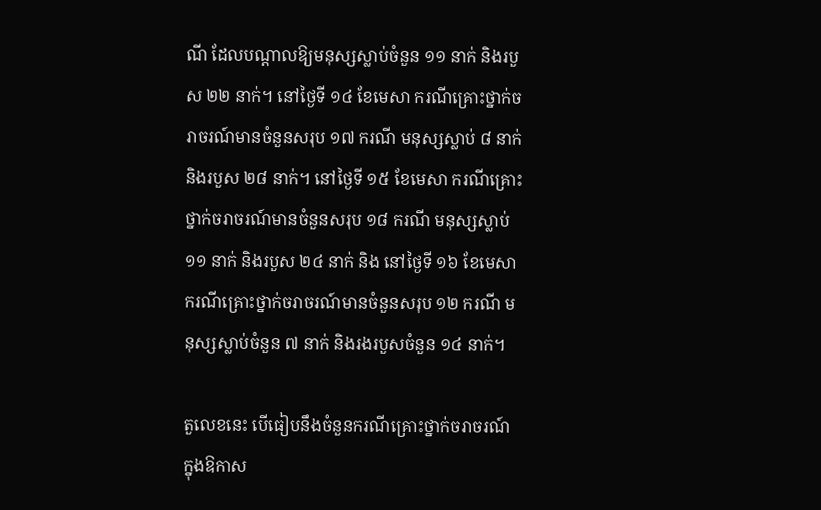ណី ដែលបណ្តាលឱ្យមនុស្សស្លាប់ចំនួន ១១ នាក់ និងរបួស ២២ នាក់។ នៅថ្ងៃទី ១៤ ខែមេសា ករណីគ្រោះថ្នាក់ចរាចរណ៍មានចំនួនសរុប ១៧ ករណី មនុស្សស្លាប់ ៨ នាក់ និងរបួស ២៨ នាក់។ នៅថ្ងៃទី ១៥ ខែមេសា ករណីគ្រោះថ្នាក់ចរាចរណ៍មានចំនួនសរុប ១៨ ករណី មនុស្សស្លាប់ ១១ នាក់ និងរបួស ២៤ នាក់ និង នៅថ្ងៃទី ១៦ ខែមេសា ករណីគ្រោះថ្នាក់ចរាចរណ៍មានចំនួនសរុប ១២ ករណី មនុស្សស្លាប់ចំនួន ៧ នាក់ និងរងរបួសចំនួន ១៤ នាក់។

តួលេខនេះ បើធៀបនឹងចំនួនករណីគ្រោះថ្នាក់ចរាចរណ៍ ក្នុងឱកាស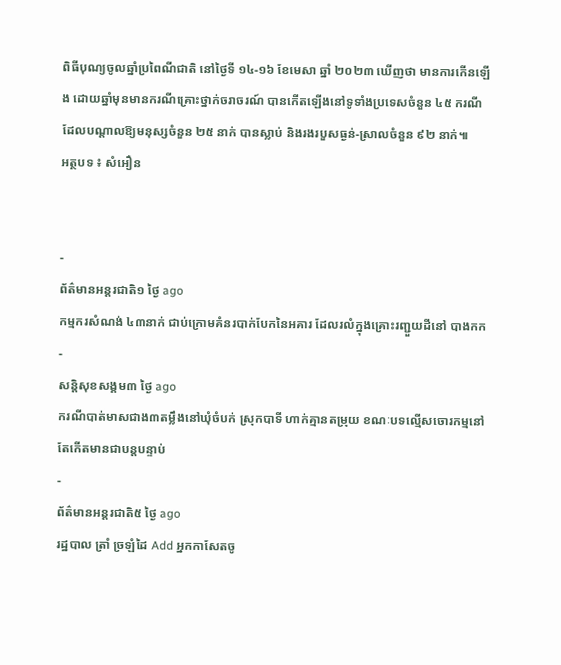ពិធីបុណ្យចូលឆ្នាំប្រពៃណីជាតិ នៅថ្ងៃទី ១៤-១៦ ខែមេសា ឆ្នាំ ២០២៣ ឃើញថា មានការកើនឡើង ដោយឆ្នាំមុនមានករណីគ្រោះថ្នាក់ចរាចរណ៍ បានកើតឡើងនៅទូទាំងប្រទេសចំនួន ៤៥ ករណី ដែលបណ្តាលឱ្យមនុស្សចំនួន ២៥ នាក់ បានស្លាប់ និងរងរបួសធ្ងន់-ស្រាលចំនួន ៩២ នាក់៕
អត្ថបទ ៖ សំអឿន


-
ព័ត៌មានអន្ដរជាតិ១ ថ្ងៃ ago
កម្មករសំណង់ ៤៣នាក់ ជាប់ក្រោមគំនរបាក់បែកនៃអគារ ដែលរលំក្នុងគ្រោះរញ្ជួយដីនៅ បាងកក
-
សន្តិសុខសង្គម៣ ថ្ងៃ ago
ករណីបាត់មាសជាង៣តម្លឹងនៅឃុំចំបក់ ស្រុកបាទី ហាក់គ្មានតម្រុយ ខណៈបទល្មើសចោរកម្មនៅតែកើតមានជាបន្តបន្ទាប់
-
ព័ត៌មានអន្ដរជាតិ៥ ថ្ងៃ ago
រដ្ឋបាល ត្រាំ ច្រឡំដៃ Add អ្នកកាសែតចូ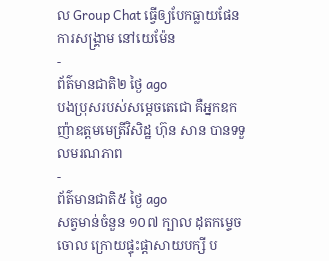ល Group Chat ធ្វើឲ្យបែកធ្លាយផែនការសង្គ្រាម នៅយេម៉ែន
-
ព័ត៌មានជាតិ២ ថ្ងៃ ago
បងប្រុសរបស់សម្ដេចតេជោ គឺអ្នកឧកញ៉ាឧត្តមមេត្រីវិសិដ្ឋ ហ៊ុន សាន បានទទួលមរណភាព
-
ព័ត៌មានជាតិ៥ ថ្ងៃ ago
សត្វមាន់ចំនួន ១០៧ ក្បាល ដុតកម្ទេចចោល ក្រោយផ្ទុះផ្ដាសាយបក្សី ប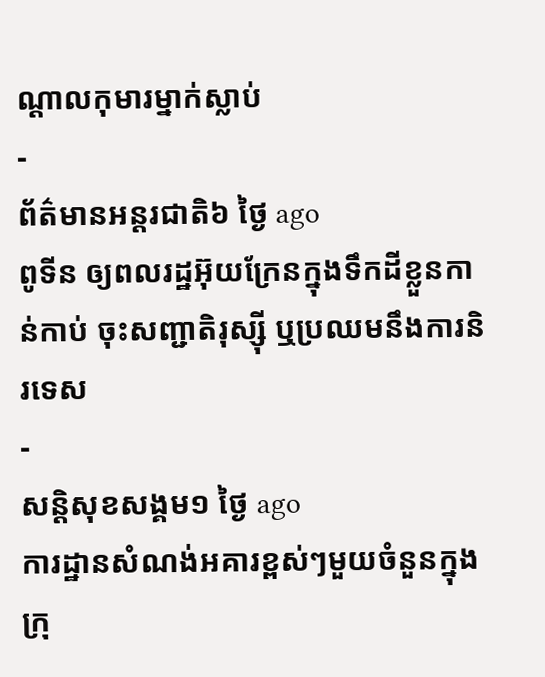ណ្តាលកុមារម្នាក់ស្លាប់
-
ព័ត៌មានអន្ដរជាតិ៦ ថ្ងៃ ago
ពូទីន ឲ្យពលរដ្ឋអ៊ុយក្រែនក្នុងទឹកដីខ្លួនកាន់កាប់ ចុះសញ្ជាតិរុស្ស៊ី ឬប្រឈមនឹងការនិរទេស
-
សន្តិសុខសង្គម១ ថ្ងៃ ago
ការដ្ឋានសំណង់អគារខ្ពស់ៗមួយចំនួនក្នុងក្រុ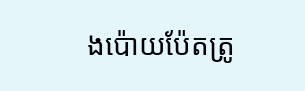ងប៉ោយប៉ែតត្រូ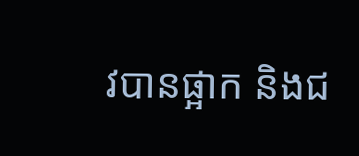វបានផ្អាក និងជ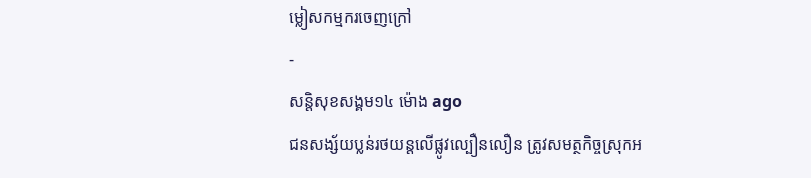ម្លៀសកម្មករចេញក្រៅ
-
សន្តិសុខសង្គម១៤ ម៉ោង ago
ជនសង្ស័យប្លន់រថយន្តលើផ្លូវល្បឿនលឿន ត្រូវសមត្ថកិច្ចស្រុកអ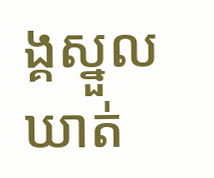ង្គស្នួលឃាត់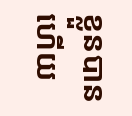ខ្លួនបានហើយ